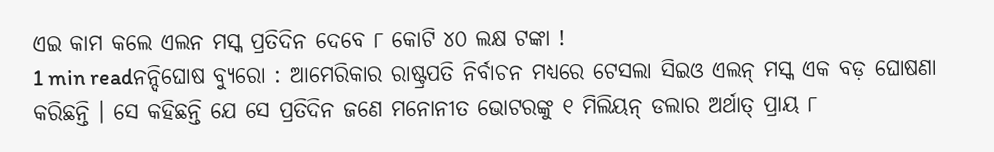ଏଇ କାମ କଲେ ଏଲନ ମସ୍କ ପ୍ରତିଦିନ ଦେବେ ୮ କୋଟି ୪୦ ଲକ୍ଷ ଟଙ୍କା !
1 min readନନ୍ଦିଘୋଷ ବ୍ୟୁରୋ : ଆମେରିକାର ରାଷ୍ଟ୍ରପତି ନିର୍ବାଚନ ମଧ୍ୟରେ ଟେସଲା ସିଇଓ ଏଲନ୍ ମସ୍କ ଏକ ବଡ଼ ଘୋଷଣା କରିଛନ୍ତି । ସେ କହିଛନ୍ତି ଯେ ସେ ପ୍ରତିଦିନ ଜଣେ ମନୋନୀତ ଭୋଟରଙ୍କୁ ୧ ମିଲିୟନ୍ ଡଲାର ଅର୍ଥାତ୍ ପ୍ରାୟ ୮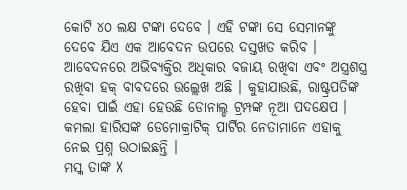କୋଟି ୪୦ ଲକ୍ଷ ଟଙ୍କା ଦେବେ । ଏହି ଟଙ୍କା ସେ ସେମାନଙ୍କୁ ଦେବେ ଯିଏ ଏକ ଆବେଦନ ଉପରେ ଦସ୍ତଖତ କରିବ । ଆବେଦନରେ ଅଭିବ୍ୟକ୍ତିର ଅଧିକାର ବଜାୟ ରଖିବା ଏବଂ ଅସ୍ତ୍ରଶସ୍ତ୍ର ରଖିବା ହକ୍ ବାବଦରେ ଉଲ୍ଲେଖ ଅଛି । କୁହାଯାଉଛି, ରାଷ୍ଟ୍ରପତିଙ୍କ ହେବା ପାଇଁ ଏହା ହେଉଛି ଡୋନାଲ୍ଡ ଟ୍ରମ୍ପଙ୍କ ନୂଆ ପଦକ୍ଷେପ । କମଲା ହାରିସଙ୍କ ଡେମୋକ୍ରାଟିକ୍ ପାର୍ଟିର ନେତାମାନେ ଏହାକୁ ନେଇ ପ୍ରଶ୍ନ ଉଠାଇଛନ୍ତି ।
ମସ୍କ ତାଙ୍କ X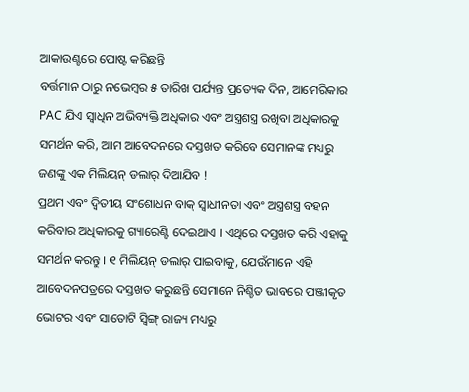ଆକାଉଣ୍ଟରେ ପୋଷ୍ଟ କରିଛନ୍ତି
ବର୍ତ୍ତମାନ ଠାରୁ ନଭେମ୍ବର ୫ ତାରିଖ ପର୍ଯ୍ୟନ୍ତ ପ୍ରତ୍ୟେକ ଦିନ, ଆମେରିକାର PAC ଯିଏ ସ୍ୱାଧିନ ଅଭିବ୍ୟକ୍ତି ଅଧିକାର ଏବଂ ଅସ୍ତ୍ରଶସ୍ତ୍ର ରଖିବା ଅଧିକାରକୁ ସମର୍ଥନ କରି, ଆମ ଆବେଦନରେ ଦସ୍ତଖତ କରିବେ ସେମାନଙ୍କ ମଧ୍ୟରୁ ଜଣଙ୍କୁ ଏକ ମିଲିୟନ୍ ଡଲାର୍ ଦିଆଯିବ !
ପ୍ରଥମ ଏବଂ ଦ୍ୱିତୀୟ ସଂଶୋଧନ ବାକ୍ ସ୍ୱାଧୀନତା ଏବଂ ଅସ୍ତ୍ରଶସ୍ତ୍ର ବହନ କରିବାର ଅଧିକାରକୁ ଗ୍ୟାରେଣ୍ଟି ଦେଇଥାଏ । ଏଥିରେ ଦସ୍ତଖତ କରି ଏହାକୁ ସମର୍ଥନ କରନ୍ତୁ । ୧ ମିଲିୟନ୍ ଡଲାର୍ ପାଇବାକୁ, ଯେଉଁମାନେ ଏହି ଆବେଦନପତ୍ରରେ ଦସ୍ତଖତ କରୁଛନ୍ତି ସେମାନେ ନିଶ୍ଚିତ ଭାବରେ ପଞ୍ଜୀକୃତ ଭୋଟର ଏବଂ ସାତୋଟି ସ୍ୱିଙ୍ଗ୍ ରାଜ୍ୟ ମଧ୍ୟରୁ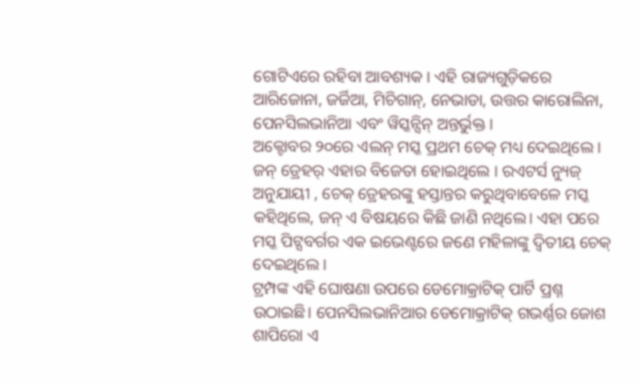ଗୋଟିଏରେ ରହିବା ଆବଶ୍ୟକ । ଏହି ରାଜ୍ୟଗୁଡ଼ିକରେ ଆରିଜୋନା, ଜର୍ଜିଆ, ମିଚିଗାନ୍, ନେଭାଡା, ଉତ୍ତର କାରୋଲିନା, ପେନସିଲଭାନିଆ ଏବଂ ୱିସ୍କନ୍ସିନ୍ ଅନ୍ତର୍ଭୁକ୍ତ ।
ଅକ୍ଟୋବର ୨୦ରେ ଏଲନ୍ ମସ୍କ ପ୍ରଥମ ଚେକ୍ ମଧ୍ୟ ଦେଇଥିଲେ । ଜନ୍ ଡ୍ରେହର୍ ଏହାର ବିଜେତା ହୋଇଥିଲେ । ରଏଟର୍ସ ନ୍ୟୁଜ୍ ଅନୁଯାୟୀ , ଚେକ୍ ଡ୍ରେହରଙ୍କୁ ହସ୍ତାନ୍ତର କରୁଥିବାବେଳେ ମସ୍କ କହିଥିଲେ, ଜନ୍ ଏ ବିଷୟରେ କିଛି ଜାଣି ନଥିଲେ। ଏହା ପରେ ମସ୍କ ପିଟ୍ସବର୍ଗର ଏକ ଇଭେଣ୍ଟରେ ଜଣେ ମହିଳାଙ୍କୁ ଦ୍ୱିତୀୟ ଚେକ୍ ଦେଇଥିଲେ ।
ଟ୍ରମ୍ପଙ୍କ ଏହି ଘୋଷଣା ଉପରେ ଡେମୋକ୍ରାଟିକ୍ ପାର୍ଟି ପ୍ରଶ୍ନ ଉଠାଇଛି। ପେନସିଲଭାନିଆର ଡେମୋକ୍ରାଟିକ୍ ଗଭର୍ଣ୍ଣର ଜୋଶ ଶାପିରୋ ଏ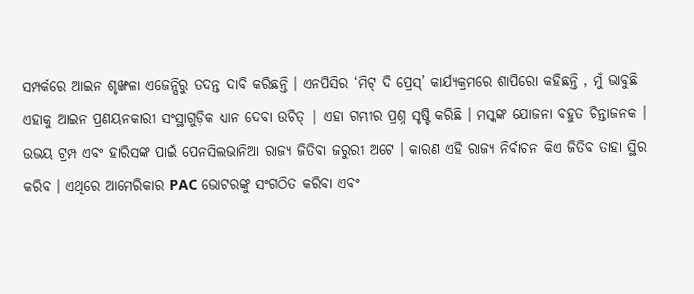ସମ୍ପର୍କରେ ଆଇନ ଶୃଙ୍ଖଳା ଏଜେନ୍ସିରୁ ତଦନ୍ତ ଦାବି କରିଛନ୍ତି । ଏନପିସିର ‘ମିଟ୍ ଦି ପ୍ରେସ୍’ କାର୍ଯ୍ୟକ୍ରମରେ ଶାପିରୋ କହିଛନ୍ତି , ମୁଁ ଭାବୁଛି ଏହାକୁ ଆଇନ ପ୍ରଣୟନକାରୀ ସଂସ୍ଥାଗୁଡ଼ିକ ଧ୍ୟାନ ଦେବା ଉଚିତ୍ | ଏହା ଗମ୍ଭୀର ପ୍ରଶ୍ନ ସୃଷ୍ଟି କରିଛି । ମସ୍କଙ୍କ ଯୋଜନା ବହୁତ ଚିନ୍ତାଜନକ ।
ଉଭୟ ଟ୍ରମ୍ପ ଏବଂ ହାରିସଙ୍କ ପାଇଁ ପେନସିଲଭାନିଆ ରାଜ୍ୟ ଜିତିବା ଜରୁରୀ ଅଟେ । କାରଣ ଏହି ରାଜ୍ୟ ନିର୍ବାଚନ କିଏ ଜିତିବ ତାହା ସ୍ଥିର କରିବ । ଏଥିରେ ଆମେରିକାର PAC ଭୋଟରଙ୍କୁ ସଂଗଠିତ କରିବା ଏବଂ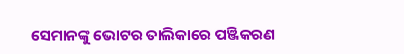ସେମାନଙ୍କୁ ଭୋଟର ତାଲିକାରେ ପଞ୍ଜିକରଣ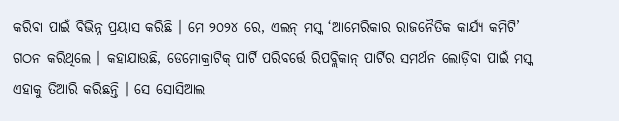କରିବା ପାଇଁ ବିଭିନ୍ନ ପ୍ରୟାସ କରିଛି । ମେ ୨୦୨୪ ରେ, ଏଲନ୍ ମସ୍କ ‘ଆମେରିକାର ରାଜନୈତିକ କାର୍ଯ୍ୟ କମିଟି’ ଗଠନ କରିଥିଲେ । କହାଯାଉଛି, ଡେମୋକ୍ରାଟିକ୍ ପାର୍ଟି ପରିବର୍ତ୍ତେ ରିପବ୍ଲିକାନ୍ ପାର୍ଟିର ସମର୍ଥନ ଲୋଡ଼ିବା ପାଇଁ ମସ୍କ ଏହାକୁ ତିଆରି କରିଛନ୍ତି । ସେ ସୋସିଆଲ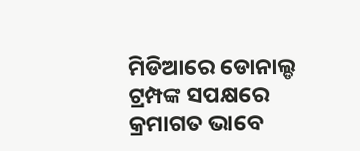ମିଡିଆରେ ଡୋନାଲ୍ଡ ଟ୍ରମ୍ପଙ୍କ ସପକ୍ଷରେ କ୍ରମାଗତ ଭାବେ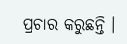ପ୍ରଚାର କରୁଛନ୍ତି ।